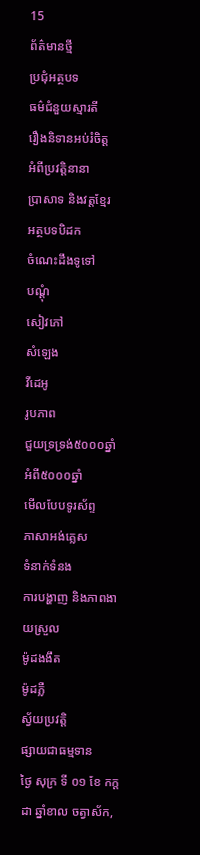15
ព័ត៌មានថ្មី
ប្រជុំអត្ថបទ
ធម៌ជំនួយស្មារតី
រឿងនិទានអប់រំចិត្ត
អំពីប្រវត្តិនានា
ប្រាសាទ និងវត្តខ្មែរ
អត្ថបទបិដក
ចំណេះដឹងទូទៅ
បណ្តុំ
សៀវភៅ
សំឡេង
វីដេអូ
រូបភាព
ជួយទ្រទ្រង់៥០០០ឆ្នាំ
អំពី៥០០០ឆ្នាំ
មើលបែបទូរស័ព្ទ
ភាសាអង់គ្លេស
ទំនាក់ទំនង
ការបង្ហាញ និងភាពងាយស្រួល
ម៉ូដងងឹត
ម៉ូដភ្លឺ
ស្វ័យប្រវត្តិ
ផ្សាយជាធម្មទាន
ថ្ងៃ សុក្រ ទី ០១ ខែ កក្តដា ឆ្នាំខាល ចត្វាស័ក,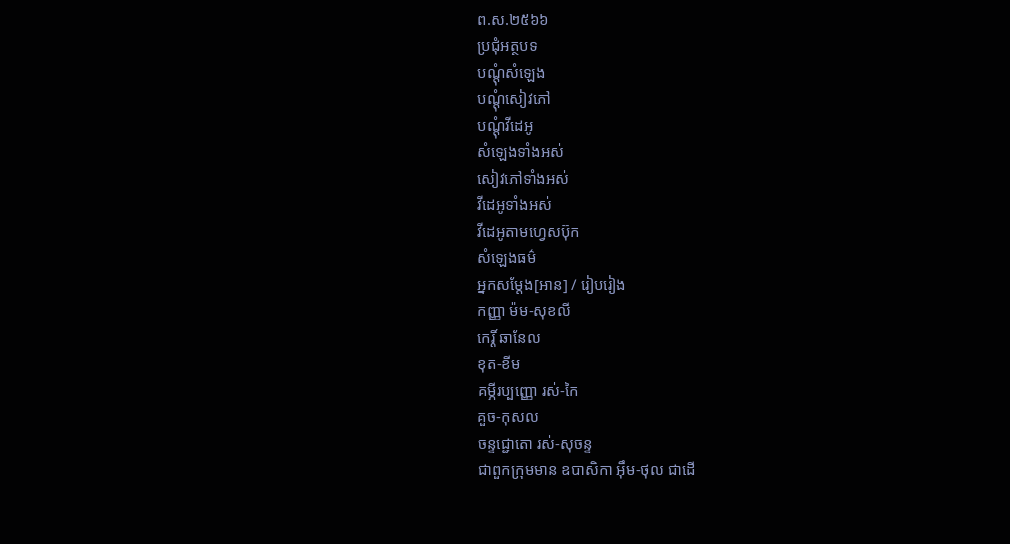ព.ស.២៥៦៦
ប្រជុំអត្ថបទ
បណ្តុំសំឡេង
បណ្តុំសៀវភៅ
បណ្តុំវីដេអូ
សំឡេងទាំងអស់
សៀវភៅទាំងអស់
វីដេអូទាំងអស់
វីដេអូតាមហ្វេសប៊ុក
សំឡេងធម៌
អ្នកសម្តែង[អាន] / រៀបរៀង
កញ្ញា ម៉ម-សុខលី
កេរ្តិ៍ ឆានែល
ខុត-ខីម
គម្ភីរប្បញ្ញោ រស់-កៃ
គួច-កុសល
ចន្ទជ្ជោតោ រស់-សុចន្ទ
ជាពួកក្រុមមាន ឧបាសិកា អ៊ឹម-ថុល ជាដើ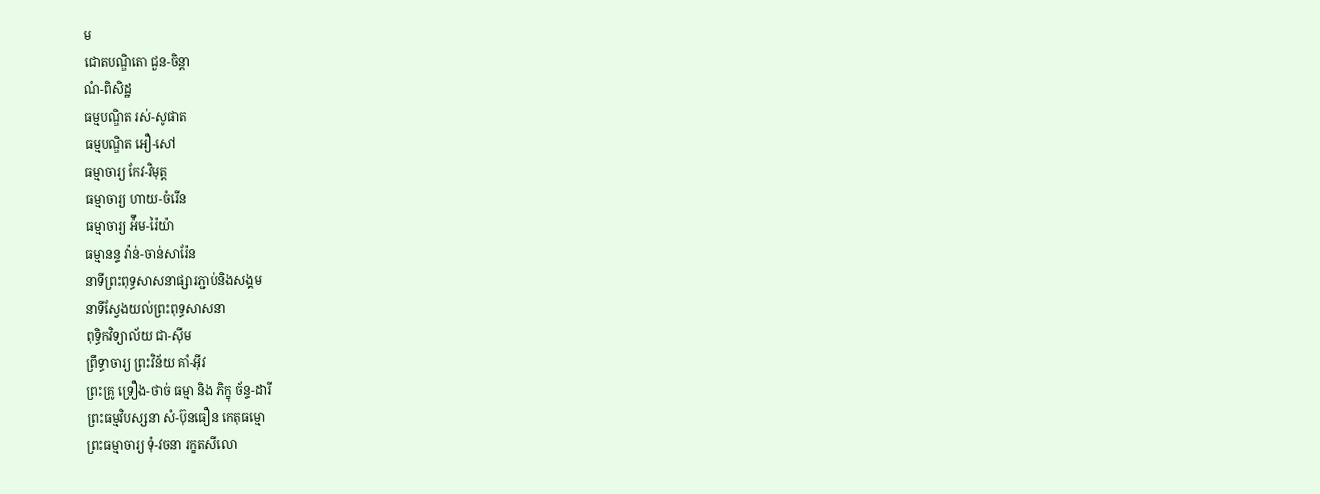ម
ជោតបណ្ឌិតោ ជួន-ចិន្តា
ណំ-ពិសិដ្ឋ
ធម្មបណ្ឌិត រស់-សូផាត
ធម្មបណ្ឌិត អឿ-សៅ
ធម្មាចារ្យ កែវ-វិមុត្ត
ធម្មាចារ្យ ហាយ-ចំរើន
ធម្មាចារ្យ អ៉ឹម-រ៉ៃយ៉ា
ធម្មានន្ទ វ៉ាន់-ចាន់សារ៉ែន
នាទីព្រះពុទ្ធសាសនាផ្សារភ្ជាប់និងសង្គម
នាទីស្វែងយល់ព្រះពុទ្ធសាសនា
ពុទ្ធិកវិទ្យាល័យ ជា-ស៊ីម
ព្រឹទ្ធាចារ្យ ព្រះវិន័យ គាំ-អ៊ីវ
ព្រះគ្រូ ទ្រឿង-ថាច់ ធម្មា និង ភិក្ខុ ច័ន្ទ-ដារី
ព្រះធម្មវិបស្សនា សំ-ប៊ុនធឿន កេតុធម្មោ
ព្រះធម្មាចារ្យ ទុំ-វចនា រក្ខតសីលោ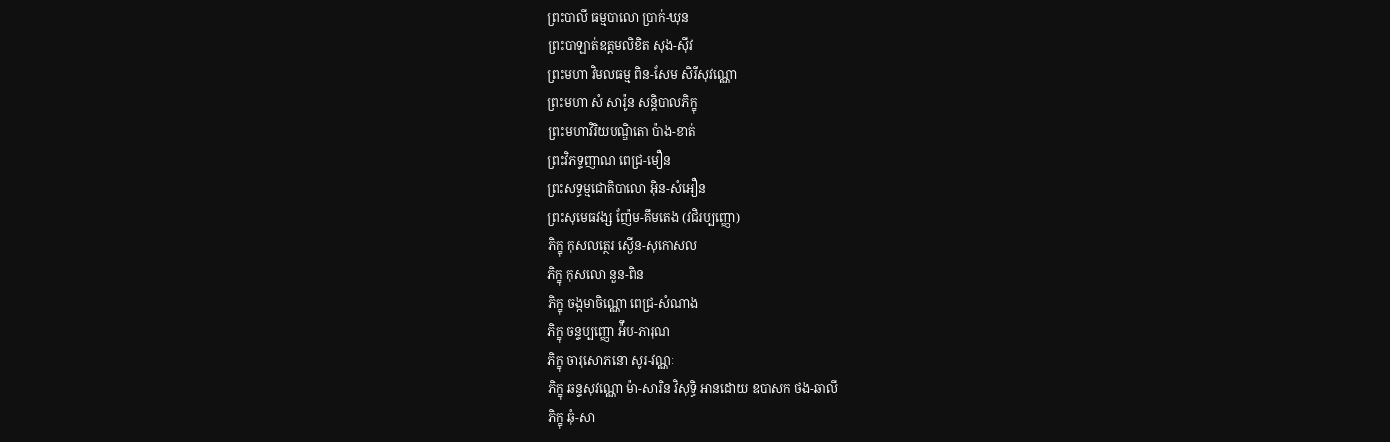ព្រះបាលី ធម្មបាលោ ប្រាក់-ឃុន
ព្រះបាឡាត់ឧត្តមលិខិត សុង-ស៊ីវ
ព្រះមហា វិមលធម្ម ពិន-សែម សិរីសុវណ្ណោ
ព្រះមហា សំ សារ៉ូន សន្តិបាលភិក្ខុ
ព្រះមហាវិរិយបណ្ឌិតោ ប៉ាង-ខាត់
ព្រះវិភទ្ទញាណ ពេជ្រ-មឿន
ព្រះសទ្ធម្មជោតិបាលោ អ៊ិន-សំអឿន
ព្រះសុមេធវង្ស ញ៉ែម-គឹមតេង (វជិរប្បញ្ញោ)
ភិក្ខុ កុសលត្ថេរ ស្ងើន-សុកោសល
ភិក្ខុ កុសលោ នួន-ពិន
ភិក្ខុ ចង្កមាចិណ្ណោ ពេជ្រ-សំណាង
ភិក្ខុ ចន្ទប្បញ្ញោ អ៉ឹប-ភារុណ
ភិក្ខុ ចារុសោភនោ សូរ-វណ្ណៈ
ភិក្ខុ ឆន្ទសុវណ្ណោ ម៉ា-សារិន វិសុទ្ធិ អានដោយ ឧបាសក ថង-ឆាលី
ភិក្ខុ ឆុំ-សា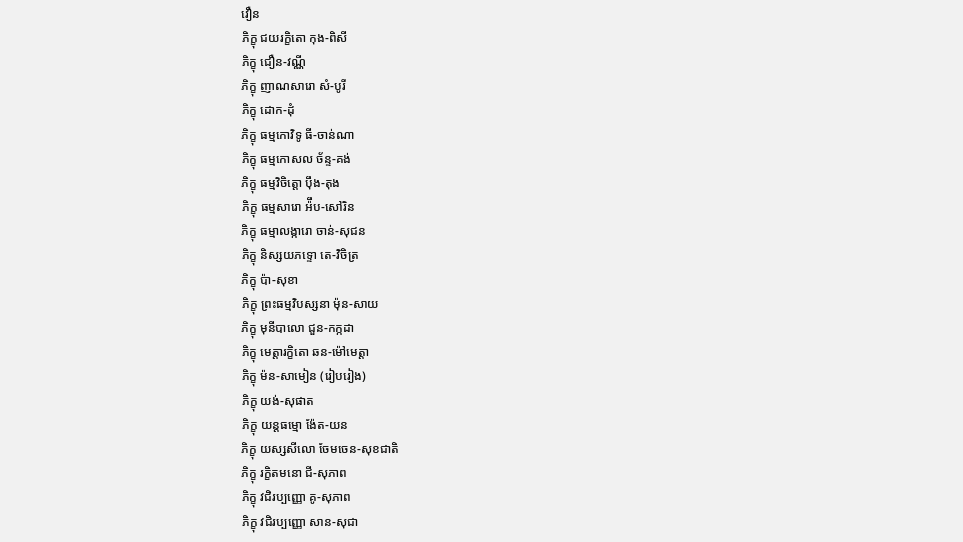វឿន
ភិក្ខុ ជយរក្ខិតោ កុង-ពិសី
ភិក្ខុ ជឿន-វណ្ណី
ភិក្ខុ ញាណសារោ សំ-បូរី
ភិក្ខុ ដោក-ដុំ
ភិក្ខុ ធម្មកោវិទូ ធី-ចាន់ណា
ភិក្ខុ ធម្មកោសល ច័ន្ទ-គង់
ភិក្ខុ ធម្មវិចិត្តោ ប៉ឹង-តុង
ភិក្ខុ ធម្មសារោ អ៉ឹប-សៅរិន
ភិក្ខុ ធម្មាលង្ការោ ចាន់-សុជន
ភិក្ខុ និស្សយភទ្ទោ តេ-វិចិត្រ
ភិក្ខុ ប៉ា-សុខា
ភិក្ខុ ព្រះធម្មវិបស្សនា ម៉ុន-សាយ
ភិក្ខុ មុនីបាលោ ជួន-កក្កដា
ភិក្ខុ មេត្តារក្ខិតោ ឆន-ម៉ៅមេត្តា
ភិក្ខុ ម៉ន-សាមៀន (រៀបរៀង)
ភិក្ខុ យង់-សុផាត
ភិក្ខុ យន្តធម្មោ ង៉ែត-យន
ភិក្ខុ យស្សសីលោ ចែមចេន-សុខជាតិ
ភិក្ខុ រក្ខិតមនោ ជី-សុភាព
ភិក្ខុ វជិរប្បញ្ញោ គូ-សុភាព
ភិក្ខុ វជិរប្បញ្ញោ សាន-សុជា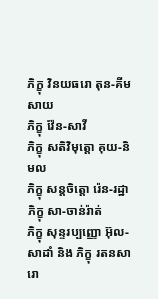ភិក្ខុ វិនយធរោ តុន-គីមសាយ
ភិក្ខុ វ៉ែន-សាវី
ភិក្ខុ សតិវិមុត្តោ គុយ-និមល
ភិក្ខុ សន្តចិត្តោ រ៉េន-រដ្ឋា
ភិក្ខុ សា-ចាន់រ៉ាត់
ភិក្ខុ សុន្ទរប្បញ្ញោ អ៊ុល-សាដាំ និង ភិក្ខុ រតនសារោ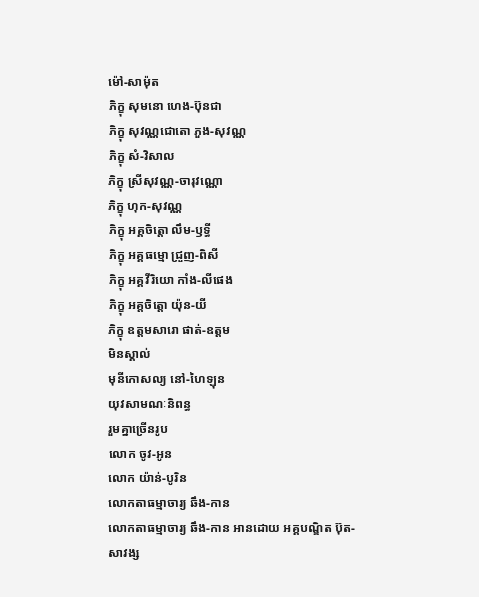ម៉ៅ-សាម៉ុត
ភិក្ខុ សុមនោ ហេង-ប៊ុនជា
ភិក្ខុ សុវណ្ណជោតោ ភួង-សុវណ្ណ
ភិក្ខុ សំ-វិសាល
ភិក្ខុ ស្រីសុវណ្ណ-ចារុវណ្ណោ
ភិក្ខុ ហុក-សុវណ្ណ
ភិក្ខុ អគ្គចិត្តោ លឹម-ឫទ្ធី
ភិក្ខុ អគ្គធម្មោ ជ្រួញ-ពិសី
ភិក្ខុ អគ្គវីរិយោ កាំង-លីផេង
ភិក្ខុ អគ្តចិត្តោ យ៉ុន-យី
ភិក្ខុ ឧត្ដមសារោ ផាត់-ឧត្ដម
មិនស្គាល់
មុនីកោសល្យ នៅ-ហៃឡុន
យុវសាមណៈនិពន្ធ
រួមគ្នាច្រើនរូប
លោក ចូវ-អូន
លោក យ៉ាន់-បូរិន
លោកតាធម្មាចារ្យ ឆឹង-កាន
លោកតាធម្មាចារ្យ ឆឹង-កាន អានដោយ អគ្គបណ្ឌិត ប៊ុត-សាវង្ស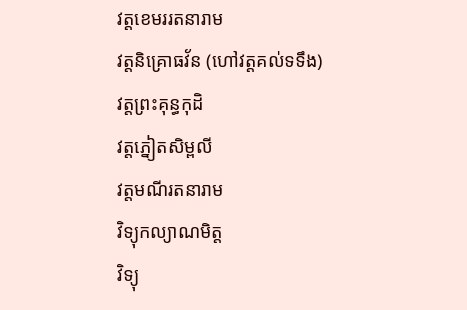វត្តខេមររតនារាម
វត្តនិគ្រោធវ័ន (ហៅវត្តគល់ទទឹង)
វត្តព្រះគុន្ធកុដិ
វត្តភ្នៀតសិម្ពលី
វត្តមណីរតនារាម
វិទ្យុកល្យាណមិត្ត
វិទ្យុ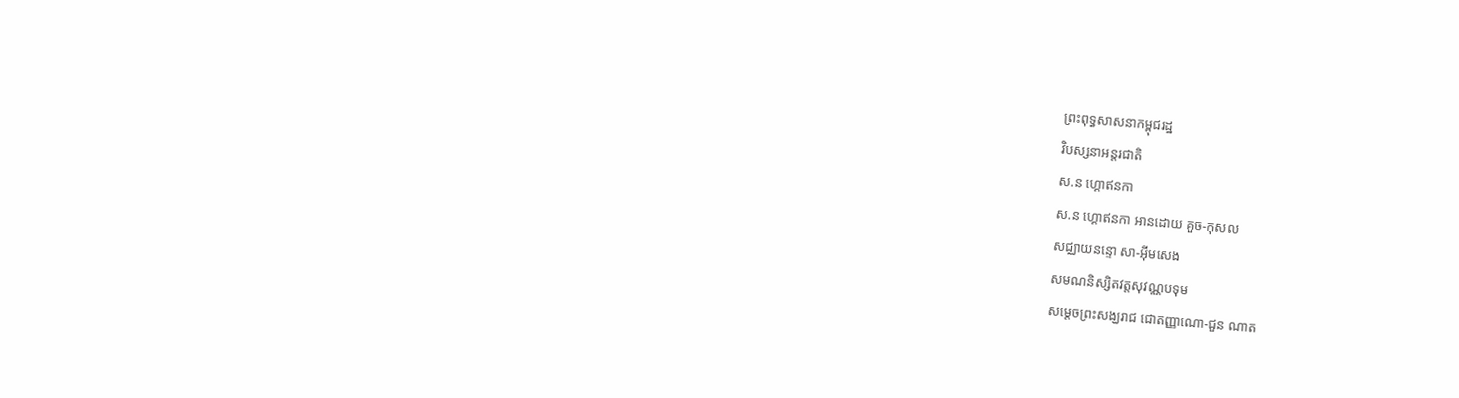ព្រះពុទ្ធសាសនាកម្ពុជរដ្ឋ
វិបស្សនាអន្តរជាតិ
ស.ន ហ្គោឥនកា
ស.ន ហ្គោឥនកា អានដោយ គួច-កុសល
សជ្ឈាយនន្ទោ សា-អ៊ីមសេង
សមណនិស្សិតវត្តសុវណ្ណបទុម
សម្តេចព្រះសង្ឃរាជ ជោតញ្ញាណោ-ជួន ណាត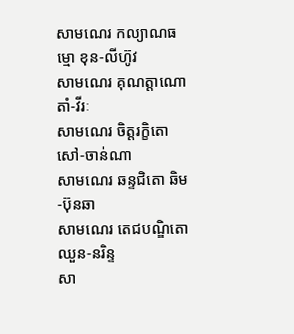សាមណេរ កល្យាណធម្មោ ខុន-លីហ៊ូវ
សាមណេរ គុណត្តាណោ តាំ-វីរៈ
សាមណេរ ចិត្តរក្ខិតោ សៅ-ចាន់ណា
សាមណេរ ឆន្ទជិតោ ឆិម-ប៊ុនឆា
សាមណេរ តេជបណ្ឌិតោ ឈួន-នរិន្ទ
សា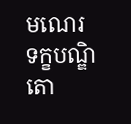មណេរ ទក្ខបណ្ឌិតោ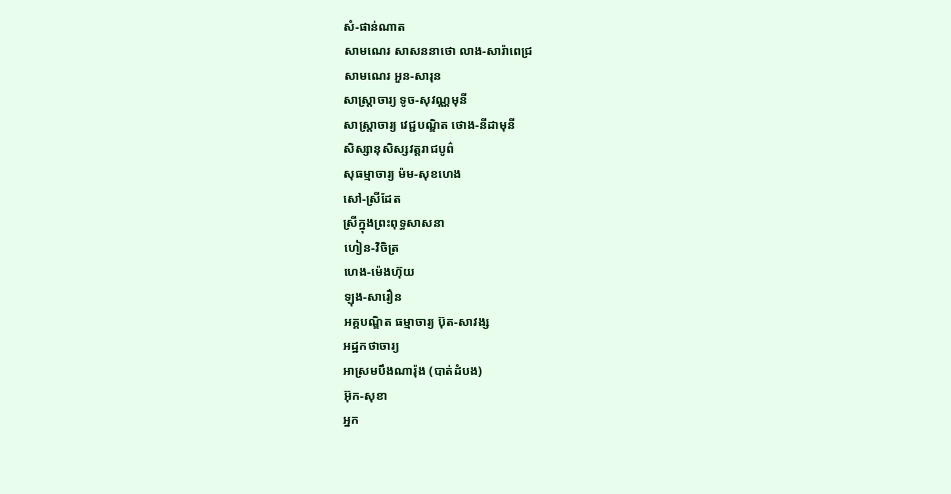សំ-ផាន់ណាត
សាមណេរ សាសននាថោ លាង-សារ៉ាពេជ្រ
សាមណេរ អួន-សារុន
សាស្ត្រាចារ្យ ទូច-សុវណ្ណមុនី
សាស្រ្តាចារ្យ វេជ្ជបណ្ឌិត ថោង-នីដាមុនី
សិស្សានុសិស្សវត្តរាជបូព៌
សុធម្មាចារ្យ ម៉ម-សុខហេង
សៅ-ស្រីដែត
ស្រីក្នុងព្រះពុទ្ធសាសនា
ហៀន-វិចិត្រ
ហេង-ម៉េងហ៊ុយ
ឡុង-សារឿន
អគ្គបណ្ឌិត ធម្មាចារ្យ ប៊ុត-សាវង្ស
អដ្ឋកថាចារ្យ
អាស្រមបឹងណារ៉ុង (បាត់ដំបង)
អ៊ុក-សុខា
អ្នក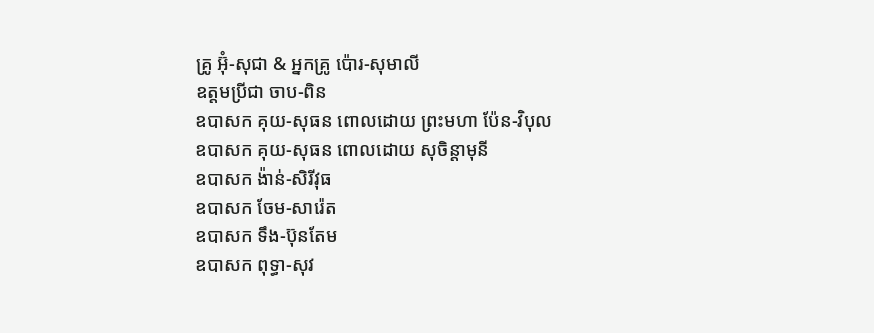គ្រូ អ៊ុំ-សុជា & អ្នកគ្រូ ប៉ោរ-សុមាលី
ឧត្តមប្រីជា ចាប-ពិន
ឧបាសក គុយ-សុធន ពោលដោយ ព្រះមហា ប៉ែន-វិបុល
ឧបាសក គុយ-សុធន ពោលដោយ សុចិន្តាមុនី
ឧបាសក ង៉ាន់-សិរីវុធ
ឧបាសក ចែម-សារ៉េត
ឧបាសក ទឹង-ប៊ុនតែម
ឧបាសក ពុទ្ធា-សុវ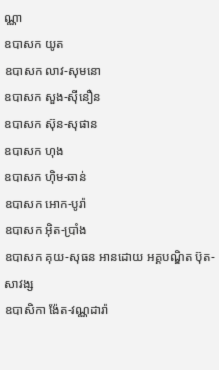ណ្ណា
ឧបាសក យូត
ឧបាសក លាវ-សុមនោ
ឧបាសក សួង-ស៊ីនឿន
ឧបាសក ស៊ុន-សុផាន
ឧបាសក ហុង
ឧបាសក ហ៊ិម-ឆាន់
ឧបាសក អោក-បូរ៉ា
ឧបាសក អ៊ិត-ប្រាំង
ឧបាសក គុយ-សុធន អានដោយ អគ្គបណ្ឌិត ប៊ុត-សាវង្ស
ឧបាសិកា ង៉ែត-វណ្ណដារ៉ា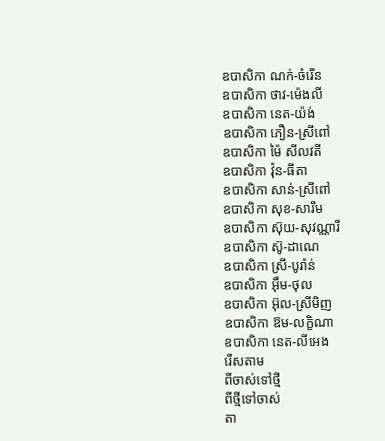ឧបាសិកា ណក់-ចំរើន
ឧបាសិកា ថាវ-ម៉េងលី
ឧបាសិកា នេត-យ៉ង់
ឧបាសិកា ភឿន-ស្រីពៅ
ឧបាសិកា ម៉ៃ សីលវតី
ឧបាសិកា វ៉ុន-ធីតា
ឧបាសិកា សាន់-ស្រីពៅ
ឧបាសិកា សុខ-សារឹម
ឧបាសិកា ស៊ុយ-សុវណ្ណារី
ឧបាសិកា ស៊ូ-ដាណេ
ឧបាសិកា ស្រី-បូរ៉ាន់
ឧបាសិកា អ៊ឹម-ថុល
ឧបាសិកា អ៊ុល-ស្រីមិញ
ឧបាសិកា ឱម-លក្ខិណា
ឧបាសិកា នេត-លីអេង
រើសតាម
ពីចាស់ទៅថ្មី
ពីថ្មីទៅចាស់
តា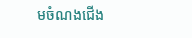មចំណងជើង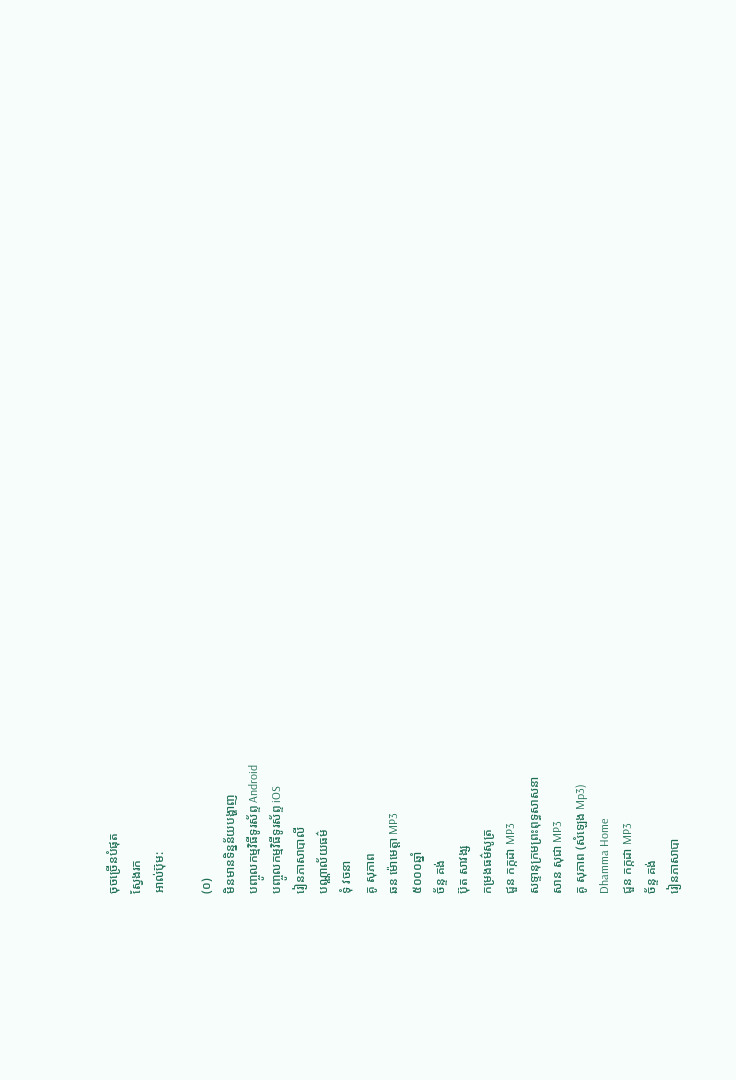ចុចច្រើនបំផុត
ស្វែងរក
អាល់ប៊ុម:

(០)
មិនមានទិន្នន័យបង្ហាញ
បញ្ចូលកម្មវិធីទូរស័ព្ទ Android
បញ្ចូលកម្មវិធីទូរស័ព្ទ iOS
រៀនភាសាបាលី
បណ្ណាល័យធម៌
ទុំ វចនា
គូ សុភាព
ឆន ម៉ោមេត្តា MP3
៥០០០ឆ្នាំ
ច័ន្ទ គង់
ប៊ុត សាវង្ស
កម្រងធម៌សូត្រ
ជួន កក្កដា MP3
សទ្ទានុក្រមព្រះពុទ្ធសាសនា
សាន សុជា MP3
គូ សុភាព (សំឡេង Mp3)
Dhamma Home
ជួន កក្កដា MP3
ច័ន្ទ គង់
រៀនភាសាបា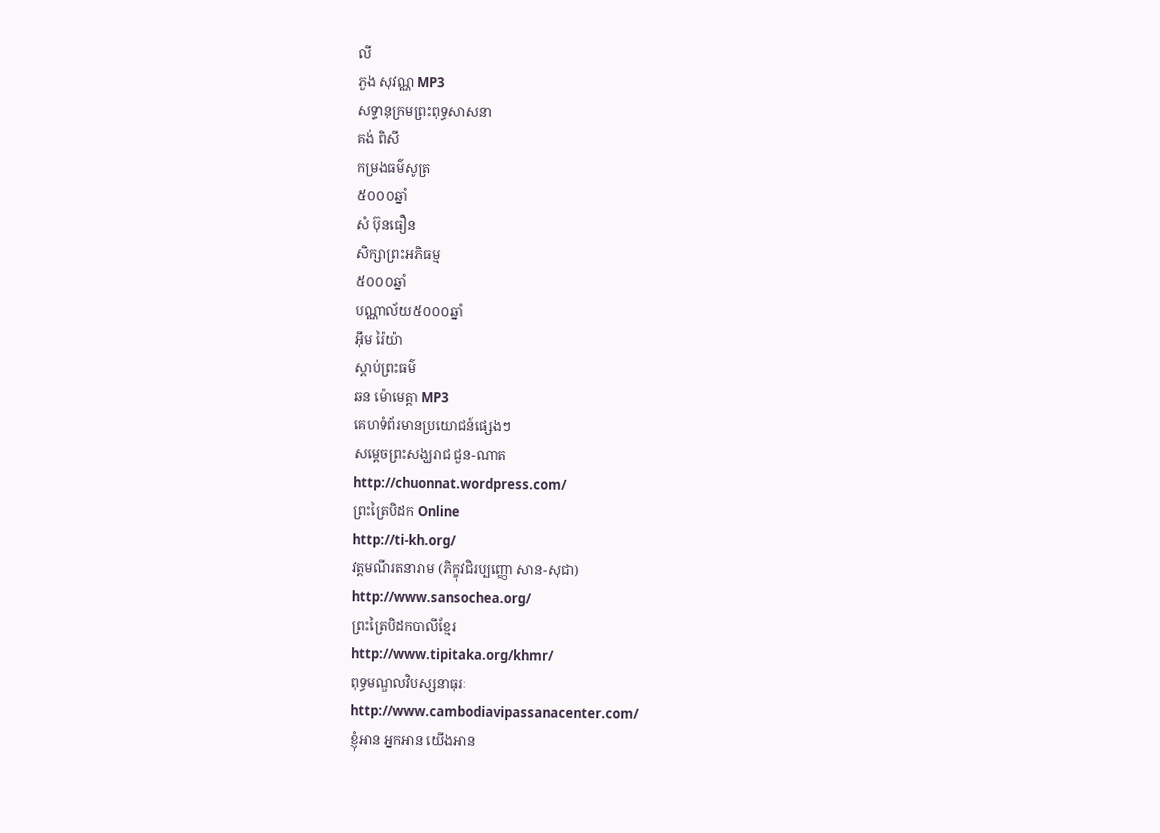លី
ភួង សុវណ្ណ MP3
សទ្ទានុក្រមព្រះពុទ្ធសាសនា
គង់ ពិសី
កម្រងធម៌សូត្រ
៥០០០ឆ្នាំ
សំ ប៊ុនធឿន
សិក្សាព្រះអភិធម្ម
៥០០០ឆ្នាំ
បណ្ណាល័យ៥០០០ឆ្នាំ
អ៊ឹម រ៉ៃយ៉ា
ស្តាប់ព្រះធម៌
ឆន ម៉ោមេត្តា MP3
គេហទំព័រមានប្រយោជន៍ផ្សេងៗ
សម្តេចព្រះសង្ឃរាជ ជួន-ណាត
http://chuonnat.wordpress.com/
ព្រះត្រៃបិដក Online
http://ti-kh.org/
វត្តមណីរតនារាម (ភិក្ខុវជិរប្បញ្ញោ សាន-សុជា)
http://www.sansochea.org/
ព្រះត្រៃបិដកបាលីខ្មែរ
http://www.tipitaka.org/khmr/
ពុទ្ធមណ្ឌលវិបស្សនាធុរៈ
http://www.cambodiavipassanacenter.com/
ខ្ញុំអាន អ្នកអាន យើងអាន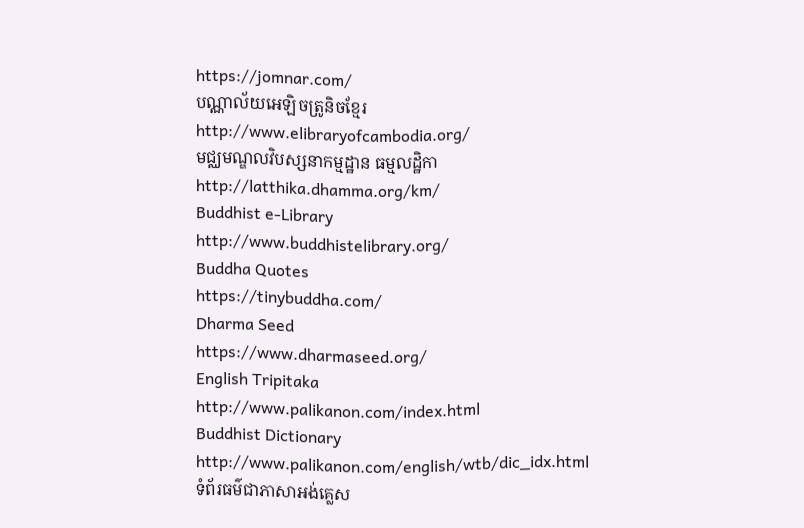https://jomnar.com/
បណ្ណាល័យអេឡិចត្រូនិចខ្មែរ
http://www.elibraryofcambodia.org/
មជ្ឈមណ្ឌលវិបស្សនាកម្មដ្ឋាន ធម្មលដ្ឋិកា
http://latthika.dhamma.org/km/
Buddhist e-Library
http://www.buddhistelibrary.org/
Buddha Quotes
https://tinybuddha.com/
Dharma Seed
https://www.dharmaseed.org/
English Tripitaka
http://www.palikanon.com/index.html
Buddhist Dictionary
http://www.palikanon.com/english/wtb/dic_idx.html
ទំព័រធម៌ជាភាសាអង់គ្លេស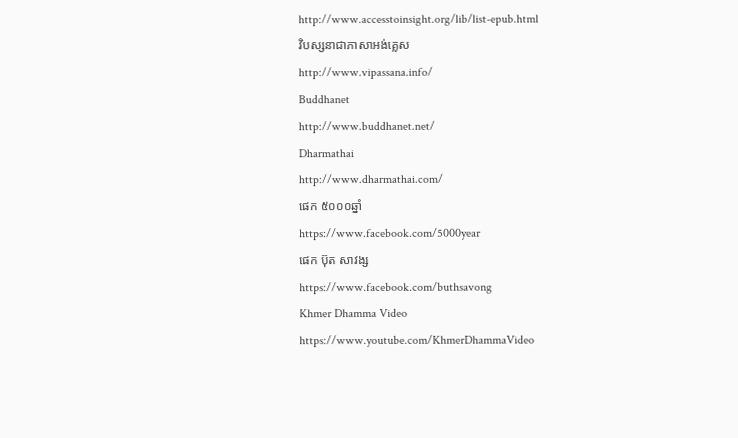http://www.accesstoinsight.org/lib/list-epub.html
វិបស្សនាជាភាសាអង់គ្លេស
http://www.vipassana.info/
Buddhanet
http://www.buddhanet.net/
Dharmathai
http://www.dharmathai.com/
ផេក ៥០០០ឆ្នាំ
https://www.facebook.com/5000year
ផេក ប៊ុត សាវង្ស
https://www.facebook.com/buthsavong
Khmer Dhamma Video
https://www.youtube.com/KhmerDhammaVideo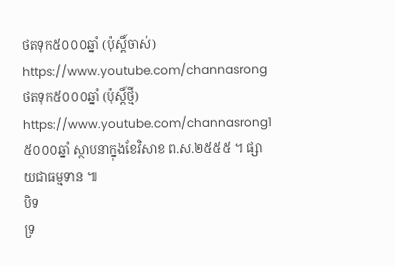ថតទុក៥០០០ឆ្នាំ (ប៉ុស្តិ៍ចាស់)
https://www.youtube.com/channasrong
ថតទុក៥០០០ឆ្នាំ (ប៉ុស្តិ៍ថ្មី)
https://www.youtube.com/channasrong1
៥០០០ឆ្នាំ ស្ថាបនាក្នុងខែវិសាខ ព.ស.២៥៥៥ ។ ផ្សាយជាធម្មទាន ៕
បិទ
ទ្រ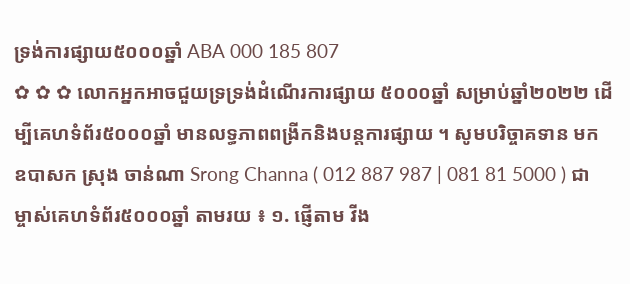ទ្រង់ការផ្សាយ៥០០០ឆ្នាំ ABA 000 185 807
✿ ✿ ✿ លោកអ្នកអាចជួយទ្រទ្រង់ដំណើរការផ្សាយ ៥០០០ឆ្នាំ សម្រាប់ឆ្នាំ២០២២ ដើម្បីគេហទំព័រ៥០០០ឆ្នាំ មានលទ្ធភាពពង្រីកនិងបន្តការផ្សាយ ។ សូមបរិច្ចាគទាន មក ឧបាសក ស្រុង ចាន់ណា Srong Channa ( 012 887 987 | 081 81 5000 ) ជាម្ចាស់គេហទំព័រ៥០០០ឆ្នាំ តាមរយ ៖ ១. ផ្ញើតាម វីង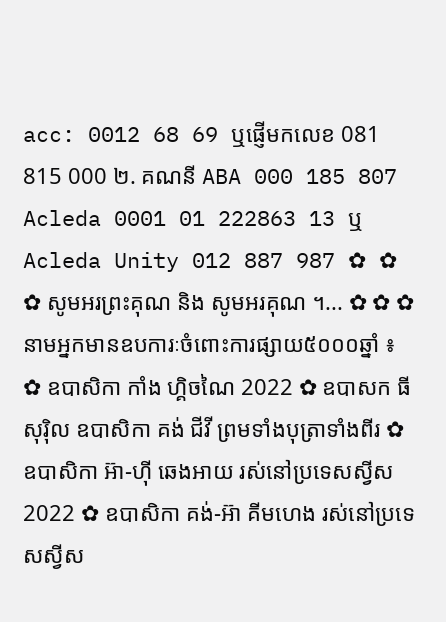acc: 0012 68 69 ឬផ្ញើមកលេខ 081 815 000 ២. គណនី ABA 000 185 807 Acleda 0001 01 222863 13 ឬ Acleda Unity 012 887 987 ✿ ✿ ✿ សូមអរព្រះគុណ និង សូមអរគុណ ។... ✿ ✿ ✿ នាមអ្នកមានឧបការៈចំពោះការផ្សាយ៥០០០ឆ្នាំ ៖ ✿ ឧបាសិកា កាំង ហ្គិចណៃ 2022 ✿ ឧបាសក ធី សុរ៉ិល ឧបាសិកា គង់ ជីវី ព្រមទាំងបុត្រាទាំងពីរ ✿ ឧបាសិកា អ៊ា-ហុី ឆេងអាយ រស់នៅប្រទេសស្វីស 2022 ✿ ឧបាសិកា គង់-អ៊ា គីមហេង រស់នៅប្រទេសស្វីស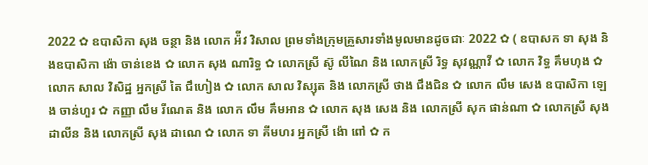2022 ✿ ឧបាសិកា សុង ចន្ថា និង លោក អ៉ីវ វិសាល ព្រមទាំងក្រុមគ្រួសារទាំងមូលមានដូចជាៈ 2022 ✿ ( ឧបាសក ទា សុង និងឧបាសិកា ង៉ោ ចាន់ខេង ✿ លោក សុង ណារិទ្ធ ✿ លោកស្រី ស៊ូ លីណៃ និង លោកស្រី រិទ្ធ សុវណ្ណាវី ✿ លោក វិទ្ធ គឹមហុង ✿ លោក សាល វិសិដ្ឋ អ្នកស្រី តៃ ជឹហៀង ✿ លោក សាល វិស្សុត និង លោកស្រី ថាង ជឹងជិន ✿ លោក លឹម សេង ឧបាសិកា ឡេង ចាន់ហួរ ✿ កញ្ញា លឹម រីណេត និង លោក លឹម គឹមអាន ✿ លោក សុង សេង និង លោកស្រី សុក ផាន់ណា ✿ លោកស្រី សុង ដាលីន និង លោកស្រី សុង ដាណេ ✿ លោក ទា គីមហរ អ្នកស្រី ង៉ោ ពៅ ✿ ក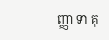ញ្ញា ទា គុ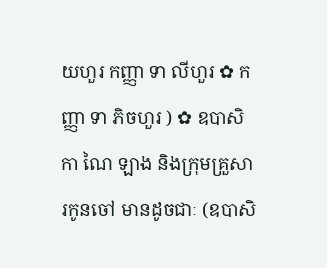យហួរ កញ្ញា ទា លីហួរ ✿ កញ្ញា ទា ភិចហួរ ) ✿ ឧបាសិកា ណៃ ឡាង និងក្រុមគ្រួសារកូនចៅ មានដូចជាៈ (ឧបាសិ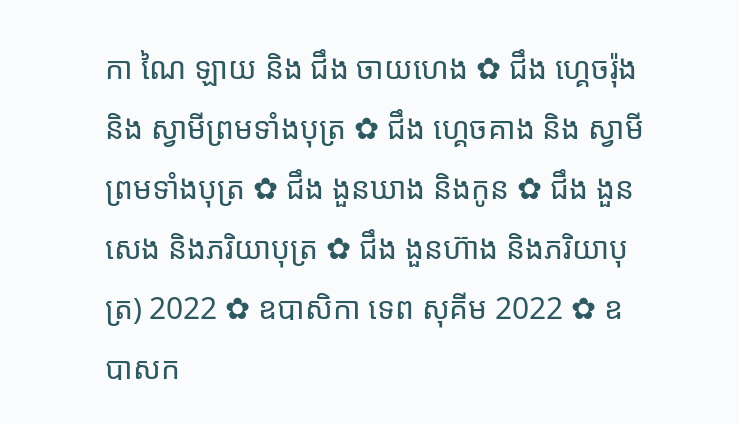កា ណៃ ឡាយ និង ជឹង ចាយហេង ✿ ជឹង ហ្គេចរ៉ុង និង ស្វាមីព្រមទាំងបុត្រ ✿ ជឹង ហ្គេចគាង និង ស្វាមីព្រមទាំងបុត្រ ✿ ជឹង ងួនឃាង និងកូន ✿ ជឹង ងួនសេង និងភរិយាបុត្រ ✿ ជឹង ងួនហ៊ាង និងភរិយាបុត្រ) 2022 ✿ ឧបាសិកា ទេព សុគីម 2022 ✿ ឧបាសក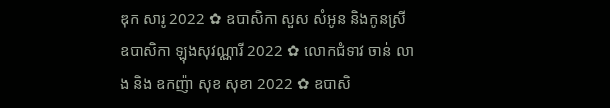ឌុក សារូ 2022 ✿ ឧបាសិកា សួស សំអូន និងកូនស្រី ឧបាសិកា ឡុងសុវណ្ណារី 2022 ✿ លោកជំទាវ ចាន់ លាង និង ឧកញ៉ា សុខ សុខា 2022 ✿ ឧបាសិ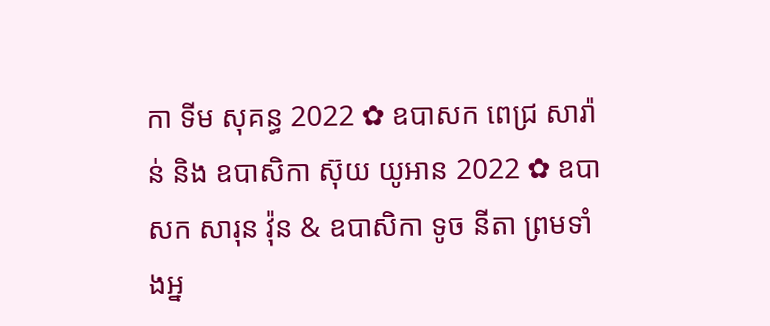កា ទីម សុគន្ធ 2022 ✿ ឧបាសក ពេជ្រ សារ៉ាន់ និង ឧបាសិកា ស៊ុយ យូអាន 2022 ✿ ឧបាសក សារុន វ៉ុន & ឧបាសិកា ទូច នីតា ព្រមទាំងអ្ន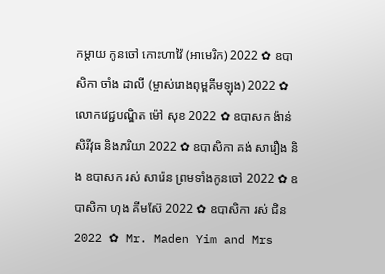កម្តាយ កូនចៅ កោះហាវ៉ៃ (អាមេរិក) 2022 ✿ ឧបាសិកា ចាំង ដាលី (ម្ចាស់រោងពុម្ពគីមឡុង) 2022 ✿ លោកវេជ្ជបណ្ឌិត ម៉ៅ សុខ 2022 ✿ ឧបាសក ង៉ាន់ សិរីវុធ និងភរិយា 2022 ✿ ឧបាសិកា គង់ សារឿង និង ឧបាសក រស់ សារ៉េន ព្រមទាំងកូនចៅ 2022 ✿ ឧបាសិកា ហុង គីមស៊ែ 2022 ✿ ឧបាសិកា រស់ ជិន 2022 ✿ Mr. Maden Yim and Mrs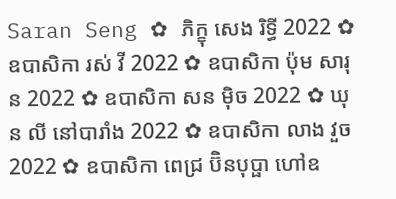Saran Seng ✿ ភិក្ខុ សេង រិទ្ធី 2022 ✿ ឧបាសិកា រស់ វី 2022 ✿ ឧបាសិកា ប៉ុម សារុន 2022 ✿ ឧបាសិកា សន ម៉ិច 2022 ✿ ឃុន លី នៅបារាំង 2022 ✿ ឧបាសិកា លាង វួច 2022 ✿ ឧបាសិកា ពេជ្រ ប៊ិនបុប្ផា ហៅឧ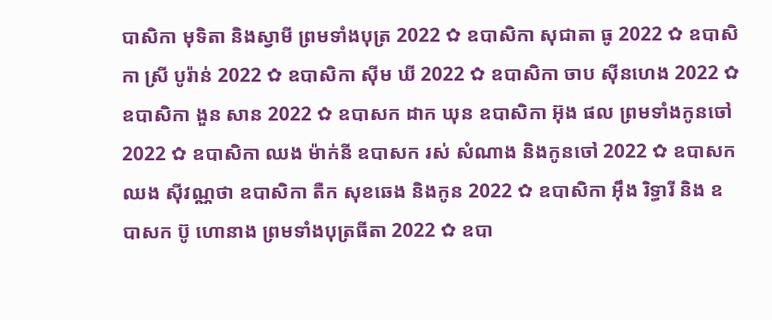បាសិកា មុទិតា និងស្វាមី ព្រមទាំងបុត្រ 2022 ✿ ឧបាសិកា សុជាតា ធូ 2022 ✿ ឧបាសិកា ស្រី បូរ៉ាន់ 2022 ✿ ឧបាសិកា ស៊ីម ឃី 2022 ✿ ឧបាសិកា ចាប ស៊ីនហេង 2022 ✿ ឧបាសិកា ងួន សាន 2022 ✿ ឧបាសក ដាក ឃុន ឧបាសិកា អ៊ុង ផល ព្រមទាំងកូនចៅ 2022 ✿ ឧបាសិកា ឈង ម៉ាក់នី ឧបាសក រស់ សំណាង និងកូនចៅ 2022 ✿ ឧបាសក ឈង សុីវណ្ណថា ឧបាសិកា តឺក សុខឆេង និងកូន 2022 ✿ ឧបាសិកា អុឹង រិទ្ធារី និង ឧបាសក ប៊ូ ហោនាង ព្រមទាំងបុត្រធីតា 2022 ✿ ឧបា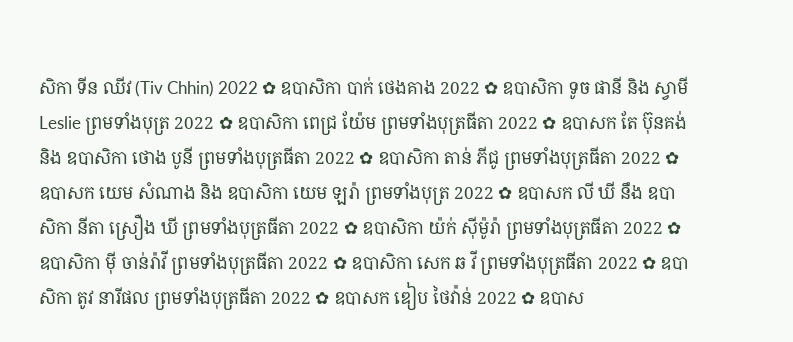សិកា ទីន ឈីវ (Tiv Chhin) 2022 ✿ ឧបាសិកា បាក់ ថេងគាង 2022 ✿ ឧបាសិកា ទូច ផានី និង ស្វាមី Leslie ព្រមទាំងបុត្រ 2022 ✿ ឧបាសិកា ពេជ្រ យ៉ែម ព្រមទាំងបុត្រធីតា 2022 ✿ ឧបាសក តែ ប៊ុនគង់ និង ឧបាសិកា ថោង បូនី ព្រមទាំងបុត្រធីតា 2022 ✿ ឧបាសិកា តាន់ ភីជូ ព្រមទាំងបុត្រធីតា 2022 ✿ ឧបាសក យេម សំណាង និង ឧបាសិកា យេម ឡរ៉ា ព្រមទាំងបុត្រ 2022 ✿ ឧបាសក លី ឃី នឹង ឧបាសិកា នីតា ស្រឿង ឃី ព្រមទាំងបុត្រធីតា 2022 ✿ ឧបាសិកា យ៉ក់ សុីម៉ូរ៉ា ព្រមទាំងបុត្រធីតា 2022 ✿ ឧបាសិកា មុី ចាន់រ៉ាវី ព្រមទាំងបុត្រធីតា 2022 ✿ ឧបាសិកា សេក ឆ វី ព្រមទាំងបុត្រធីតា 2022 ✿ ឧបាសិកា តូវ នារីផល ព្រមទាំងបុត្រធីតា 2022 ✿ ឧបាសក ឌៀប ថៃវ៉ាន់ 2022 ✿ ឧបាស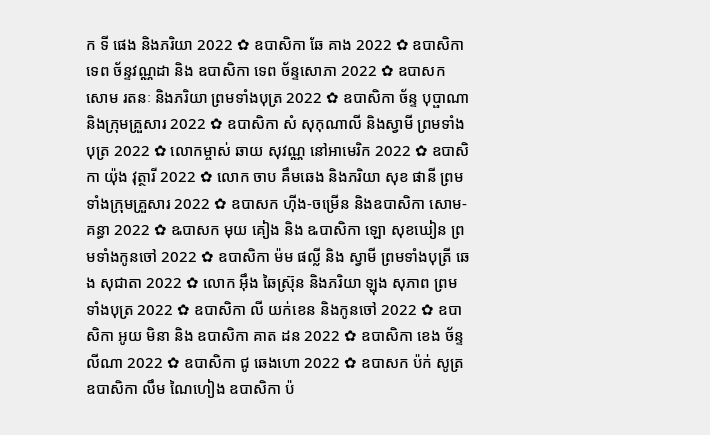ក ទី ផេង និងភរិយា 2022 ✿ ឧបាសិកា ឆែ គាង 2022 ✿ ឧបាសិកា ទេព ច័ន្ទវណ្ណដា និង ឧបាសិកា ទេព ច័ន្ទសោភា 2022 ✿ ឧបាសក សោម រតនៈ និងភរិយា ព្រមទាំងបុត្រ 2022 ✿ ឧបាសិកា ច័ន្ទ បុប្ផាណា និងក្រុមគ្រួសារ 2022 ✿ ឧបាសិកា សំ សុកុណាលី និងស្វាមី ព្រមទាំងបុត្រ 2022 ✿ លោកម្ចាស់ ឆាយ សុវណ្ណ នៅអាមេរិក 2022 ✿ ឧបាសិកា យ៉ុង វុត្ថារី 2022 ✿ លោក ចាប គឹមឆេង និងភរិយា សុខ ផានី ព្រមទាំងក្រុមគ្រួសារ 2022 ✿ ឧបាសក ហ៊ីង-ចម្រើន និងឧបាសិកា សោម-គន្ធា 2022 ✿ ឩបាសក មុយ គៀង និង ឩបាសិកា ឡោ សុខឃៀន ព្រមទាំងកូនចៅ 2022 ✿ ឧបាសិកា ម៉ម ផល្លី និង ស្វាមី ព្រមទាំងបុត្រី ឆេង សុជាតា 2022 ✿ លោក អ៊ឹង ឆៃស្រ៊ុន និងភរិយា ឡុង សុភាព ព្រមទាំងបុត្រ 2022 ✿ ឧបាសិកា លី យក់ខេន និងកូនចៅ 2022 ✿ ឧបាសិកា អូយ មិនា និង ឧបាសិកា គាត ដន 2022 ✿ ឧបាសិកា ខេង ច័ន្ទលីណា 2022 ✿ ឧបាសិកា ជូ ឆេងហោ 2022 ✿ ឧបាសក ប៉ក់ សូត្រ ឧបាសិកា លឹម ណៃហៀង ឧបាសិកា ប៉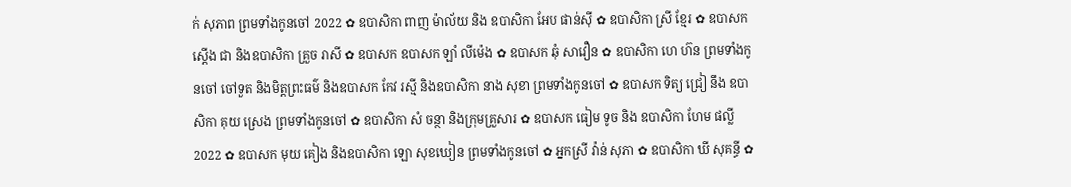ក់ សុភាព ព្រមទាំងកូនចៅ 2022 ✿ ឧបាសិកា ពាញ ម៉ាល័យ និង ឧបាសិកា អែប ផាន់ស៊ី ✿ ឧបាសិកា ស្រី ខ្មែរ ✿ ឧបាសក ស្តើង ជា និងឧបាសិកា គ្រួច រាសី ✿ ឧបាសក ឧបាសក ឡាំ លីម៉េង ✿ ឧបាសក ឆុំ សាវឿន ✿ ឧបាសិកា ហេ ហ៊ន ព្រមទាំងកូនចៅ ចៅទួត និងមិត្តព្រះធម៌ និងឧបាសក កែវ រស្មី និងឧបាសិកា នាង សុខា ព្រមទាំងកូនចៅ ✿ ឧបាសក ទិត្យ ជ្រៀ នឹង ឧបាសិកា គុយ ស្រេង ព្រមទាំងកូនចៅ ✿ ឧបាសិកា សំ ចន្ថា និងក្រុមគ្រួសារ ✿ ឧបាសក ធៀម ទូច និង ឧបាសិកា ហែម ផល្លី 2022 ✿ ឧបាសក មុយ គៀង និងឧបាសិកា ឡោ សុខឃៀន ព្រមទាំងកូនចៅ ✿ អ្នកស្រី វ៉ាន់ សុភា ✿ ឧបាសិកា ឃី សុគន្ធី ✿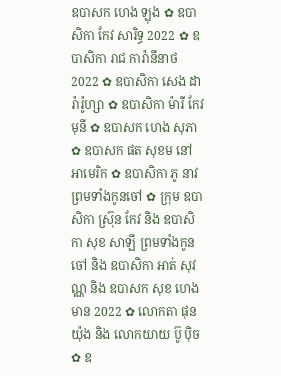ឧបាសក ហេង ឡុង ✿ ឧបាសិកា កែវ សារិទ្ធ 2022 ✿ ឧបាសិកា រាជ ការ៉ានីនាថ 2022 ✿ ឧបាសិកា សេង ដារ៉ារ៉ូហ្សា ✿ ឧបាសិកា ម៉ារី កែវមុនី ✿ ឧបាសក ហេង សុភា ✿ ឧបាសក ផត សុខម នៅអាមេរិក ✿ ឧបាសិកា ភូ នាវ ព្រមទាំងកូនចៅ ✿ ក្រុម ឧបាសិកា ស្រ៊ុន កែវ និង ឧបាសិកា សុខ សាឡី ព្រមទាំងកូនចៅ និង ឧបាសិកា អាត់ សុវណ្ណ និង ឧបាសក សុខ ហេងមាន 2022 ✿ លោកតា ផុន យ៉ុង និង លោកយាយ ប៊ូ ប៉ិច ✿ ឧ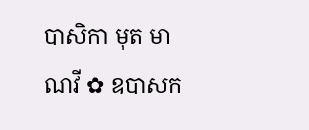បាសិកា មុត មាណវី ✿ ឧបាសក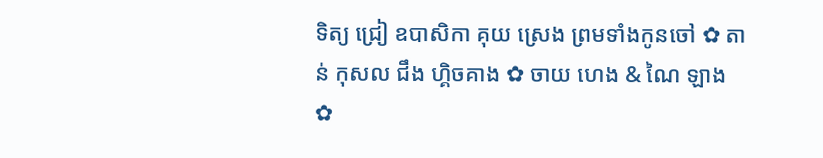ទិត្យ ជ្រៀ ឧបាសិកា គុយ ស្រេង ព្រមទាំងកូនចៅ ✿ តាន់ កុសល ជឹង ហ្គិចគាង ✿ ចាយ ហេង & ណៃ ឡាង ✿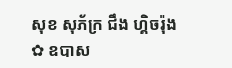សុខ សុភ័ក្រ ជឹង ហ្គិចរ៉ុង ✿ ឧបាស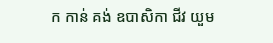ក កាន់ គង់ ឧបាសិកា ជីវ យួម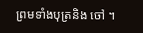ព្រមទាំងបុត្រនិង ចៅ ។